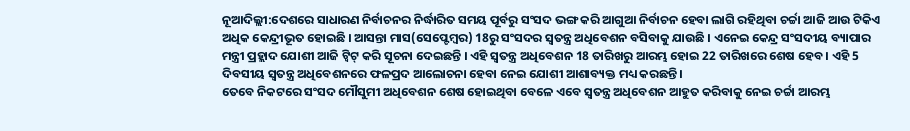ନୂଆଦିଲ୍ଲୀ:ଦେଶରେ ସାଧାରଣ ନିର୍ବାଚନର ନିର୍ଦ୍ଧାରିତ ସମୟ ପୂର୍ବରୁ ସଂସଦ ଭଙ୍ଗ କରି ଆଗୁଆ ନିର୍ବାଚନ ହେବା ଲାଗି ରହିଥିବା ଚର୍ଚ୍ଚା ଆଜି ଆଉ ଟିକିଏ ଅଧିକ କେନ୍ଦ୍ରୀଭୂତ ହୋଇଛି । ଆସନ୍ତା ମାସ(ସେପ୍ଟେମ୍ବର) 18ରୁ ସଂସଦର ସ୍ବତନ୍ତ୍ର ଅଧିବେଶନ ବସିବାକୁ ଯାଉଛି । ଏନେଇ କେନ୍ଦ୍ର ସଂସଦୀୟ ବ୍ୟାପାର ମନ୍ତ୍ରୀ ପ୍ରହ୍ଲାଦ ଯୋଶୀ ଆଜି ଟ୍ବିଟ୍ କରି ସୂଚନା ଦେଇଛନ୍ତି । ଏହି ସ୍ବତନ୍ତ୍ର ଅଧିବେଶନ 18 ତାରିଖରୁ ଆରମ୍ଭ ହୋଇ 22 ତାରିଖରେ ଶେଷ ହେବ । ଏହି 5 ଦିବସୀୟ ସ୍ବତନ୍ତ୍ର ଅଧିବେଶନରେ ଫଳପ୍ରଦ ଆଲୋଚନା ହେବା ନେଇ ଯୋଶୀ ଆଶାବ୍ୟକ୍ତ ମଧ୍ୟ କରଛନ୍ତି ।
ତେବେ ନିକଟରେ ସଂସଦ ମୌସୁମୀ ଅଧିବେଶନ ଶେଷ ହୋଇଥିବା ବେଳେ ଏବେ ସ୍ବତନ୍ତ୍ର ଅଧିବେଶନ ଆହୁତ କରିବାକୁ ନେଇ ଚର୍ଚ୍ଚା ଆରମ୍ଭ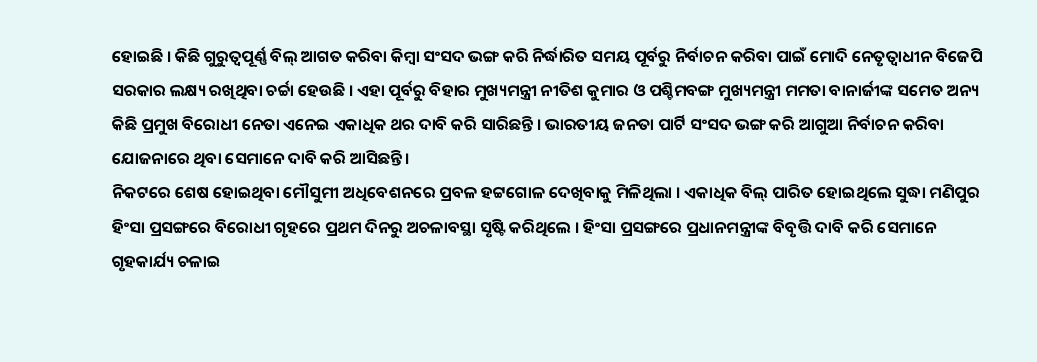ହୋଇଛି । କିଛି ଗୁରୁତ୍ବପୂର୍ଣ୍ଣ ବିଲ୍ ଆଗତ କରିବା କିମ୍ବା ସଂସଦ ଭଙ୍ଗ କରି ନିର୍ଦ୍ଧାରିତ ସମୟ ପୂର୍ବରୁ ନିର୍ବାଚନ କରିବା ପାଇଁ ମୋଦି ନେତୃତ୍ବାଧୀନ ବିଜେପି ସରକାର ଲକ୍ଷ୍ୟ ରଖିଥିବା ଚର୍ଚ୍ଚା ହେଉଛି । ଏହା ପୂର୍ବରୁ ବିହାର ମୁଖ୍ୟମନ୍ତ୍ରୀ ନୀତିଶ କୁମାର ଓ ପଶ୍ଚିମବଙ୍ଗ ମୁଖ୍ୟମନ୍ତ୍ରୀ ମମତା ବାନାର୍ଜୀଙ୍କ ସମେତ ଅନ୍ୟ କିଛି ପ୍ରମୁଖ ବିରୋଧୀ ନେତା ଏନେଇ ଏକାଧିକ ଥର ଦାବି କରି ସାରିଛନ୍ତି । ଭାରତୀୟ ଜନତା ପାର୍ଟି ସଂସଦ ଭଙ୍ଗ କରି ଆଗୁଆ ନିର୍ବାଚନ କରିବା ଯୋଜନାରେ ଥିବା ସେମାନେ ଦାବି କରି ଆସିଛନ୍ତି ।
ନିକଟରେ ଶେଷ ହୋଇଥିବା ମୌସୁମୀ ଅଧିବେଶନରେ ପ୍ରବଳ ହଟ୍ଟଗୋଳ ଦେଖିବାକୁ ମିଳିଥିଲା । ଏକାଧିକ ବିଲ୍ ପାରିତ ହୋଇଥିଲେ ସୁଦ୍ଧା ମଣିପୁର ହିଂସା ପ୍ରସଙ୍ଗରେ ବିରୋଧୀ ଗୃହରେ ପ୍ରଥମ ଦିନରୁ ଅଚଳାବସ୍ଥା ସୃଷ୍ଟି କରିଥିଲେ । ହିଂସା ପ୍ରସଙ୍ଗରେ ପ୍ରଧାନମନ୍ତ୍ରୀଙ୍କ ବିବୃତ୍ତି ଦାବି କରି ସେମାନେ ଗୃହକାର୍ଯ୍ୟ ଚଳାଇ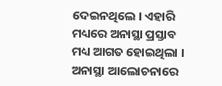ଦେଇନଥିଲେ । ଏହାରି ମଧ୍ୟରେ ଅନାସ୍ଥା ପ୍ରସ୍ତାବ ମଧ୍ୟ ଆଗତ ହୋଇଥିଲା । ଅନାସ୍ଥା ଆଲୋଚନାରେ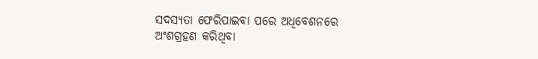ସଦସ୍ୟତା ଫେରିପାଇବା ପରେ ଅଧିବେଶନରେ ଅଂଶଗ୍ରହଣ କରିଥିବା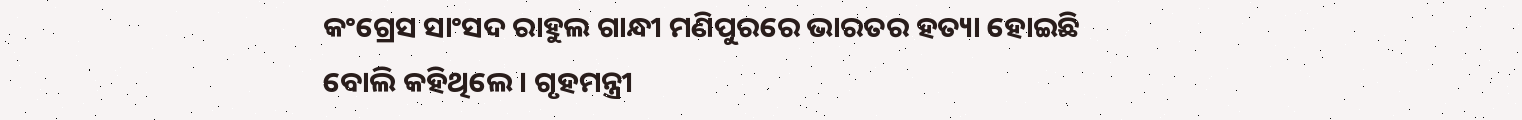କଂଗ୍ରେସ ସାଂସଦ ରାହୁଲ ଗାନ୍ଧୀ ମଣିପୁରରେ ଭାରତର ହତ୍ୟା ହୋଇଛି ବୋଲି କହିଥିଲେ । ଗୃହମନ୍ତ୍ରୀ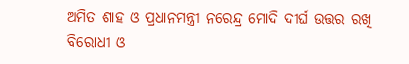ଅମିତ ଶାହ ଓ ପ୍ରଧାନମନ୍ତ୍ରୀ ନରେନ୍ଦ୍ର ମୋଦି ଦୀର୍ଘ ଉତ୍ତର ରଖି ବିରୋଧୀ ଓ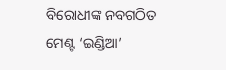ବିରୋଧୀଙ୍କ ନବଗଠିତ ମେଣ୍ଟ ‘ଇଣ୍ଡିଆ’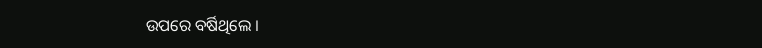ଉପରେ ବର୍ଷିଥିଲେ ।